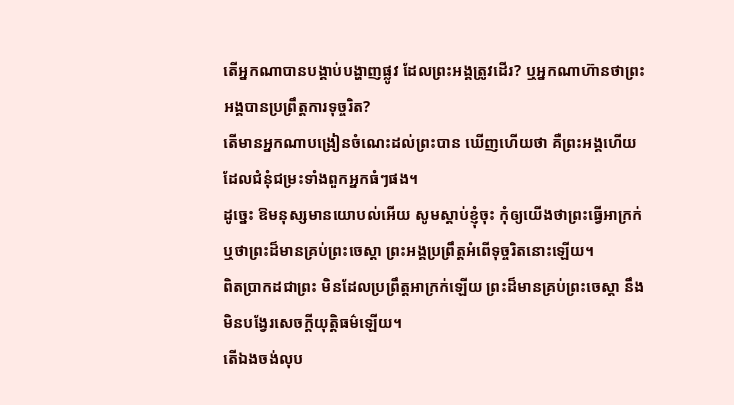តើអ្នកណាបានបង្គាប់បង្ហាញផ្លូវ ដែលព្រះអង្គត្រូវដើរ? ឬអ្នកណាហ៊ានថាព្រះអង្គបានប្រព្រឹត្តការទុច្ចរិត?
តើមានអ្នកណាបង្រៀនចំណេះដល់ព្រះបាន ឃើញហើយថា គឺព្រះអង្គហើយ ដែលជំនុំជម្រះទាំងពួកអ្នកធំៗផង។
ដូច្នេះ ឱមនុស្សមានយោបល់អើយ សូមស្តាប់ខ្ញុំចុះ កុំឲ្យយើងថាព្រះធ្វើអាក្រក់ ឬថាព្រះដ៏មានគ្រប់ព្រះចេស្តា ព្រះអង្គប្រព្រឹត្តអំពើទុច្ចរិតនោះឡើយ។
ពិតប្រាកដជាព្រះ មិនដែលប្រព្រឹត្តអាក្រក់ឡើយ ព្រះដ៏មានគ្រប់ព្រះចេស្តា នឹងមិនបង្វែរសេចក្ដីយុត្តិធម៌ឡើយ។
តើឯងចង់លុប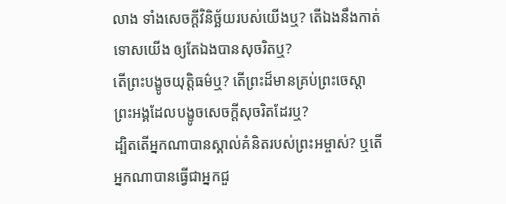លាង ទាំងសេចក្ដីវិនិច្ឆ័យរបស់យើងឬ? តើឯងនឹងកាត់ទោសយើង ឲ្យតែឯងបានសុចរិតឬ?
តើព្រះបង្ខូចយុត្តិធម៌ឬ? តើព្រះដ៏មានគ្រប់ព្រះចេស្តា ព្រះអង្គដែលបង្ខូចសេចក្ដីសុចរិតដែរឬ?
ដ្បិតតើអ្នកណាបានស្គាល់គំនិតរបស់ព្រះអម្ចាស់? ឬតើអ្នកណាបានធ្វើជាអ្នកជួ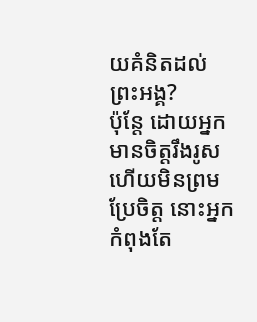យគំនិតដល់ព្រះអង្គ?
ប៉ុន្ដែ ដោយអ្នកមានចិត្តរឹងរូស ហើយមិនព្រមប្រែចិត្ត នោះអ្នកកំពុងតែ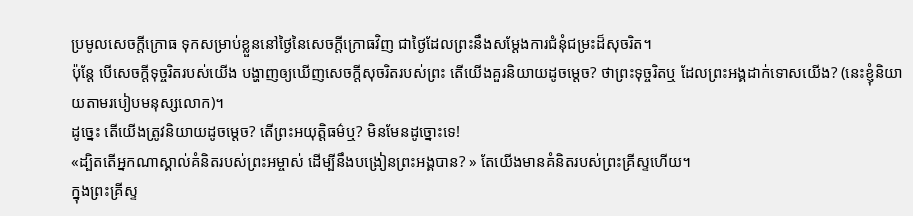ប្រមូលសេចក្តីក្រោធ ទុកសម្រាប់ខ្លួននៅថ្ងៃនៃសេចក្តីក្រោធវិញ ជាថ្ងៃដែលព្រះនឹងសម្ដែងការជំនុំជម្រះដ៏សុចរិត។
ប៉ុន្តែ បើសេចក្តីទុច្ចរិតរបស់យើង បង្ហាញឲ្យឃើញសេចក្តីសុចរិតរបស់ព្រះ តើយើងគួរនិយាយដូចម្តេច? ថាព្រះទុច្ចរិតឬ ដែលព្រះអង្គដាក់ទោសយើង? (នេះខ្ញុំនិយាយតាមរបៀបមនុស្សលោក)។
ដូច្នេះ តើយើងត្រូវនិយាយដូចម្តេច? តើព្រះអយុត្តិធម៌ឬ? មិនមែនដូច្នោះទេ!
«ដ្បិតតើអ្នកណាស្គាល់គំនិតរបស់ព្រះអម្ចាស់ ដើម្បីនឹងបង្រៀនព្រះអង្គបាន? » តែយើងមានគំនិតរបស់ព្រះគ្រីស្ទហើយ។
ក្នុងព្រះគ្រីស្ទ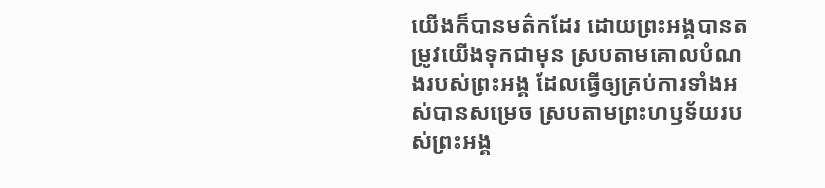យើងក៏បានមត៌កដែរ ដោយព្រះអង្គបានតម្រូវយើងទុកជាមុន ស្របតាមគោលបំណងរបស់ព្រះអង្គ ដែលធ្វើឲ្យគ្រប់ការទាំងអស់បានសម្រេច ស្របតាមព្រះហឫទ័យរបស់ព្រះអង្គ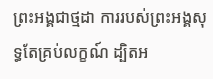ព្រះអង្គជាថ្មដា ការរបស់ព្រះអង្គសុទ្ធតែគ្រប់លក្ខណ៍ ដ្បិតអ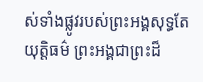ស់ទាំងផ្លូវរបស់ព្រះអង្គសុទ្ធតែយុត្តិធម៌ ព្រះអង្គជាព្រះដ៏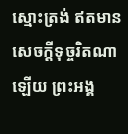ស្មោះត្រង់ ឥតមានសេចក្ដីទុច្ចរិតណាឡើយ ព្រះអង្គ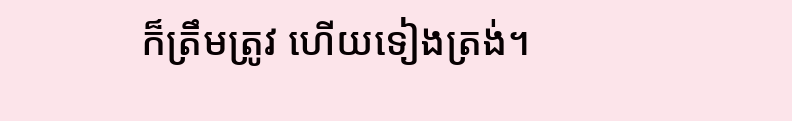ក៏ត្រឹមត្រូវ ហើយទៀងត្រង់។